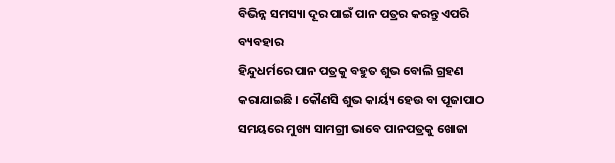ବିଭିନ୍ନ ସମସ୍ୟା ଦୂର ପାଇଁ ପାନ ପତ୍ରର କରନ୍ତୁ ଏପରି ବ୍ୟବହାର
ହିନ୍ଦୁଧର୍ମରେ ପାନ ପତ୍ରକୁ ବହୁତ ଶୁଭ ବୋଲି ଗ୍ରହଣ କରାଯାଇଛି । କୌଣସି ଶୁଭ କାର୍ୟ୍ୟ ହେଉ ବା ପୂଜାପାଠ ସମୟରେ ମୁଖ୍ୟ ସାମଗ୍ରୀ ଭାବେ ପାନପତ୍ରକୁ ଖୋଜା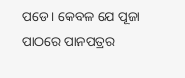ପଡେ । କେବଳ ଯେ ପୂଜା ପାଠରେ ପାନପତ୍ରର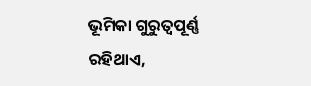ଭୂମିକା ଗୁରୁତ୍ବପୂର୍ଣ୍ଣ ରହିଥାଏ,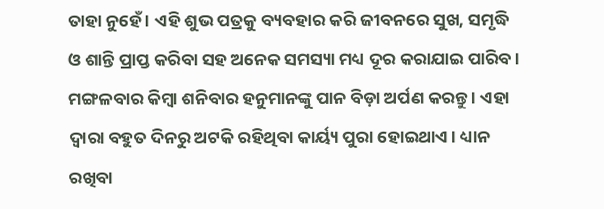ତାହା ନୁହେଁ । ଏହି ଶୁଭ ପତ୍ରକୁ ବ୍ୟବହାର କରି ଜୀବନରେ ସୁଖ, ସମୃଦ୍ଧି ଓ ଶାନ୍ତି ପ୍ରାପ୍ତ କରିବା ସହ ଅନେକ ସମସ୍ୟା ମଧ୍ୟ ଦୂର କରାଯାଇ ପାରିବ ।
ମଙ୍ଗଳବାର କିମ୍ବା ଶନିବାର ହନୁମାନଙ୍କୁ ପାନ ବିଡ଼ା ଅର୍ପଣ କରନ୍ତୁ । ଏହା ଦ୍ୱାରା ବହୁତ ଦିନରୁ ଅଟକି ରହିଥିବା କାର୍ୟ୍ୟ ପୁରା ହୋଇଥାଏ। ଧ୍ୟାନ ରଖିବା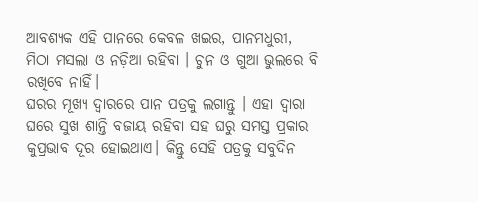ଆବଶ୍ୟକ ଏହି ପାନରେ କେବଳ ଖଇର, ପାନମଧୁରୀ, ମିଠା ମସଲା ଓ ନଡ଼ିଆ ରହିବା । ଚୁନ ଓ ଗୁଆ ଭୁଲରେ ବି ରଖିବେ ନାହିଁ।
ଘରର ମୂଖ୍ୟ ଦ୍ୱାରରେ ପାନ ପତ୍ରକୁ ଲଗାନ୍ତୁ । ଏହା ଦ୍ୱାରା ଘରେ ସୁଖ ଶାନ୍ତି ବଜାୟ ରହିବା ସହ ଘରୁ ସମସ୍ତ ପ୍ରକାର କୁପ୍ରଭାବ ଦୂର ହୋଇଥାଏ। କିନ୍ତୁ ସେହି ପତ୍ରକୁ ସବୁଦିନ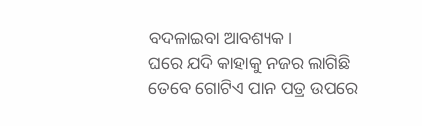ବଦଳାଇବା ଆବଶ୍ୟକ।
ଘରେ ଯଦି କାହାକୁ ନଜର ଲାଗିଛି ତେବେ ଗୋଟିଏ ପାନ ପତ୍ର ଉପରେ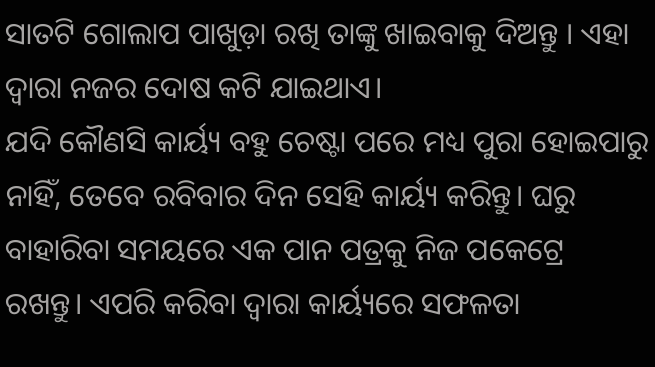ସାତଟି ଗୋଲାପ ପାଖୁଡ଼ା ରଖି ତାଙ୍କୁ ଖାଇବାକୁ ଦିଅନ୍ତୁ । ଏହା ଦ୍ୱାରା ନଜର ଦୋଷ କଟି ଯାଇଥାଏ।
ଯଦି କୌଣସି କାର୍ୟ୍ୟ ବହୁ ଚେଷ୍ଟା ପରେ ମଧ୍ୟ ପୁରା ହୋଇପାରୁ ନାହିଁ, ତେବେ ରବିବାର ଦିନ ସେହି କାର୍ୟ୍ୟ କରିନ୍ତୁ। ଘରୁ ବାହାରିବା ସମୟରେ ଏକ ପାନ ପତ୍ରକୁ ନିଜ ପକେଟ୍ରେ ରଖନ୍ତୁ। ଏପରି କରିବା ଦ୍ୱାରା କାର୍ୟ୍ୟରେ ସଫଳତା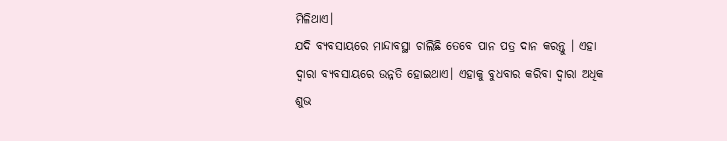ମିଳିଥାଏ।
ଯଦି ବ୍ୟବସାୟରେ ମାନ୍ଦାବସ୍ଥା ଚାଲିଛି ତେବେ ପାନ ପତ୍ର ଦାନ କରନ୍ତୁ । ଏହା ଦ୍ୱାରା ବ୍ୟବସାୟରେ ଉନ୍ନତି ହୋଇଥାଏ। ଏହାକୁ ବୁଧବାର କରିବା ଦ୍ୱାରା ଅଧିକ ଶୁଭ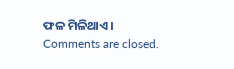ଫଳ ମିଳିଥାଏ।
Comments are closed.